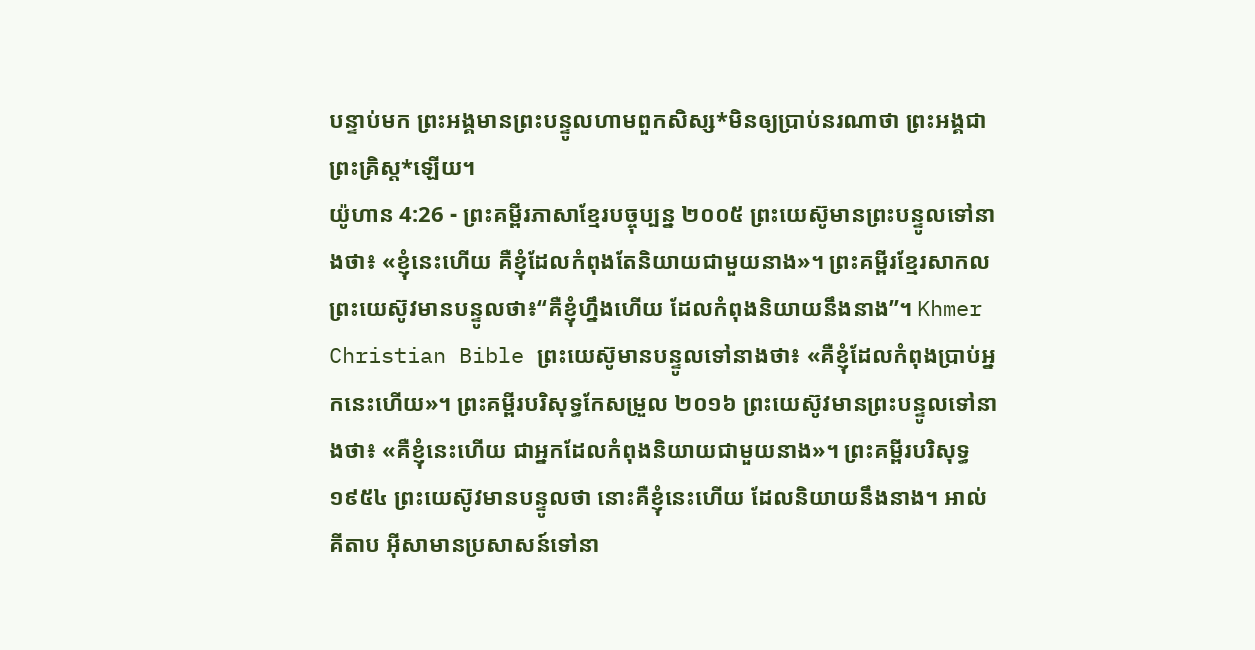បន្ទាប់មក ព្រះអង្គមានព្រះបន្ទូលហាមពួកសិស្ស*មិនឲ្យប្រាប់នរណាថា ព្រះអង្គជាព្រះគ្រិស្ត*ឡើយ។
យ៉ូហាន 4:26 - ព្រះគម្ពីរភាសាខ្មែរបច្ចុប្បន្ន ២០០៥ ព្រះយេស៊ូមានព្រះបន្ទូលទៅនាងថា៖ «ខ្ញុំនេះហើយ គឺខ្ញុំដែលកំពុងតែនិយាយជាមួយនាង»។ ព្រះគម្ពីរខ្មែរសាកល ព្រះយេស៊ូវមានបន្ទូលថា៖“គឺខ្ញុំហ្នឹងហើយ ដែលកំពុងនិយាយនឹងនាង”។ Khmer Christian Bible ព្រះយេស៊ូមានបន្ទូលទៅនាងថា៖ «គឺខ្ញុំដែលកំពុងប្រាប់អ្នកនេះហើយ»។ ព្រះគម្ពីរបរិសុទ្ធកែសម្រួល ២០១៦ ព្រះយេស៊ូវមានព្រះបន្ទូលទៅនាងថា៖ «គឺខ្ញុំនេះហើយ ជាអ្នកដែលកំពុងនិយាយជាមួយនាង»។ ព្រះគម្ពីរបរិសុទ្ធ ១៩៥៤ ព្រះយេស៊ូវមានបន្ទូលថា នោះគឺខ្ញុំនេះហើយ ដែលនិយាយនឹងនាង។ អាល់គីតាប អ៊ីសាមានប្រសាសន៍ទៅនា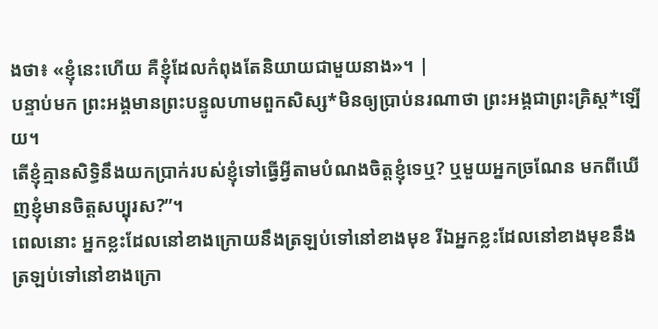ងថា៖ «ខ្ញុំនេះហើយ គឺខ្ញុំដែលកំពុងតែនិយាយជាមួយនាង»។ |
បន្ទាប់មក ព្រះអង្គមានព្រះបន្ទូលហាមពួកសិស្ស*មិនឲ្យប្រាប់នរណាថា ព្រះអង្គជាព្រះគ្រិស្ត*ឡើយ។
តើខ្ញុំគ្មានសិទ្ធិនឹងយកប្រាក់របស់ខ្ញុំទៅធ្វើអ្វីតាមបំណងចិត្តខ្ញុំទេឬ? ឬមួយអ្នកច្រណែន មកពីឃើញខ្ញុំមានចិត្តសប្បុរស?”។
ពេលនោះ អ្នកខ្លះដែលនៅខាងក្រោយនឹងត្រឡប់ទៅនៅខាងមុខ រីឯអ្នកខ្លះដែលនៅខាងមុខនឹងត្រឡប់ទៅនៅខាងក្រោ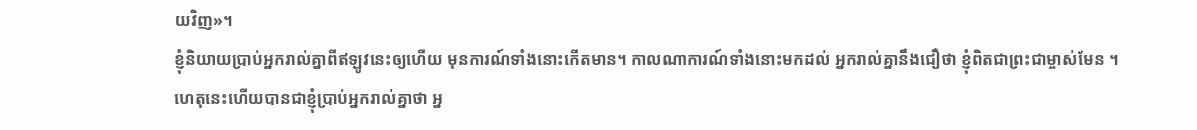យវិញ»។
ខ្ញុំនិយាយប្រាប់អ្នករាល់គ្នាពីឥឡូវនេះឲ្យហើយ មុនការណ៍ទាំងនោះកើតមាន។ កាលណាការណ៍ទាំងនោះមកដល់ អ្នករាល់គ្នានឹងជឿថា ខ្ញុំពិតជាព្រះជាម្ចាស់មែន ។
ហេតុនេះហើយបានជាខ្ញុំប្រាប់អ្នករាល់គ្នាថា អ្ន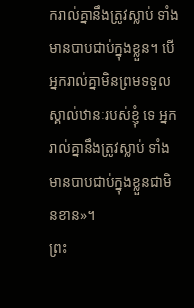ករាល់គ្នានឹងត្រូវស្លាប់ ទាំងមានបាបជាប់ក្នុងខ្លួន។ បើអ្នករាល់គ្នាមិនព្រមទទួលស្គាល់ឋានៈរបស់ខ្ញុំ ទេ អ្នករាល់គ្នានឹងត្រូវស្លាប់ ទាំងមានបាបជាប់ក្នុងខ្លួនជាមិនខាន»។
ព្រះ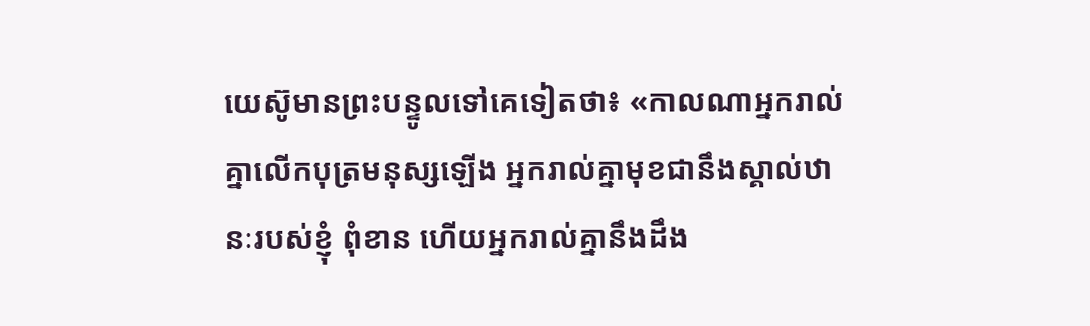យេស៊ូមានព្រះបន្ទូលទៅគេទៀតថា៖ «កាលណាអ្នករាល់គ្នាលើកបុត្រមនុស្សឡើង អ្នករាល់គ្នាមុខជានឹងស្គាល់ឋានៈរបស់ខ្ញុំ ពុំខាន ហើយអ្នករាល់គ្នានឹងដឹង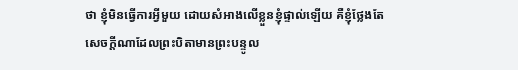ថា ខ្ញុំមិនធ្វើការអ្វីមួយ ដោយសំអាងលើខ្លួនខ្ញុំផ្ទាល់ឡើយ គឺខ្ញុំថ្លែងតែសេចក្ដីណាដែលព្រះបិតាមានព្រះបន្ទូល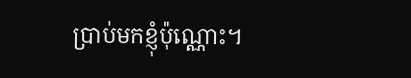ប្រាប់មកខ្ញុំប៉ុណ្ណោះ។